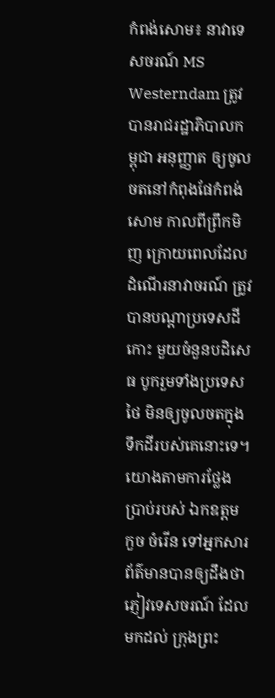កំពង់សោម៖ នាវាទេសចរណ៍ MS Westerndam ត្រូវបានរាជរដ្ឋាភិបាលកម្ពុជា អនុញ្ញាត ឲ្យចូលចតនៅកំពុងផែកំពង់សោម កាលពីព្រឹកមិញ ក្រោយពេលដែលដំណើរនាវាចរណ៍ ត្រូវបានបណ្ដាប្រទេសដីកោះ មួយចំនួនបដិសេធ បូករួមទាំងប្រទេសថៃ មិនឲ្យចូលចតក្នុងទឹកដីរបស់គេនោះទេ។
យោងតាមការថ្លែងប្រាប់របស់ ឯកឧត្ដម កួច ចំរើន ទៅអ្នកសារព័ត៌មានបានឲ្យដឹងថា ភ្ញៀវទេសចរណ៍ ដែលមកដល់ ក្រុងព្រះ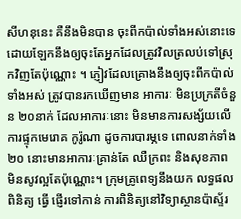សីហនុនេះ គឺនឹងមិនបាន ចុះពីកប៉ាល់ទាំងអស់នោះទេ ដោយឡែកនឹងឲ្យចុះតែអ្នកដែលត្រូវវិលត្រលប់ទៅសុ្រកវិញតែប៉ុណ្ណោះ ។ ភ្ញៀវដែលគ្រោងនឹងឲ្យចុះពីកប៉ាល់ ទាំងអស់ ត្រូវបានរកឃើញមាន អាការៈ មិនប្រក្រតីចំនួន ២០នាក់ ដែលអាការៈនោះ មិនមានការសង្ស័យលើការផ្ទុកមេរោគ កូរ៉ូណា ដូចការបារម្ភទេ ពោលនាក់ទាំង ២០ នោះមានអាការៈគ្រាន់តែ ឈឺក្រពះ និងសុខភាព មិនសូវល្អតែប៉ុណ្ណោះ។ ក្រុមគ្រូពេទ្យនឹងយក លទ្ធផលពិនិត្យ ធ្វើ ផ្ញើរទៅកាន់ ការពិនិត្យនៅវិទ្យាស្ថានប៉ាស្ទ័រ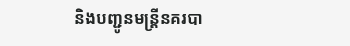និងបញ្ជូនមន្រ្តីនគរបា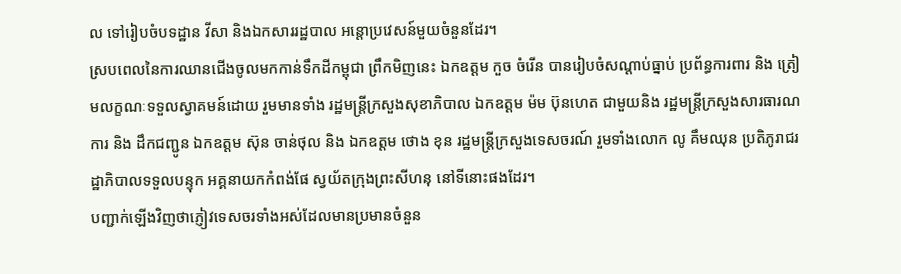ល ទៅរៀបចំបទដ្ឋាន វីសា និងឯកសាររដ្ឋបាល អន្តោប្រវេសន៍មួយចំនួនដែរ។
ស្របពេលនៃការឈានជើងចូលមកកាន់ទឹកដីកម្ពុជា ព្រឹកមិញនេះ ឯកឧត្ដម កួច ចំរើន បានរៀបចំសណ្ដាប់ធ្នាប់ ប្រព័ន្ធការពារ និង ត្រៀមលក្ខណៈទទួលស្វាគមន៍ដោយ រួមមានទាំង រដ្ឋមន្ដ្រីក្រសួងសុខាភិបាល ឯកឧត្ដម ម៉ម ប៊ុនហេត ជាមួយនិង រដ្ឋមន្រ្ដីក្រសួងសារធារណការ និង ដឹកជញ្ជូន ឯកឧត្ដម ស៊ុន ចាន់ថុល និង ឯកឧត្ដម ថោង ខុន រដ្ឋមន្ត្រីក្រសួងទេសចរណ៍ រួមទាំងលោក លូ គឹមឈុន ប្រតិភូរាជរដ្ឋាភិបាលទទួលបន្ទុក អគ្គនាយកកំពង់ផែ ស្វយ័តក្រុងព្រះសីហនុ នៅទីនោះផងដែរ។
បញ្ជាក់ឡើងវិញថាភ្ញៀវទេសចរទាំងអស់ដែលមានប្រមានចំនួន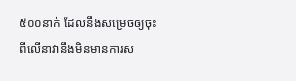៥០០នាក់ ដែលនឹងសម្រេចឲ្យចុះពីលើនាវានឹងមិនមានការស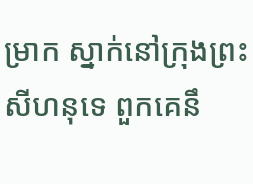ម្រាក ស្នាក់នៅក្រុងព្រះសីហនុទេ ពួកគេនឹ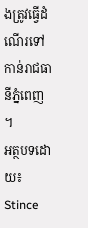ងត្រូវធ្វើដំណើរទៅកាន់រាជធានីភ្នំពេញ ។
អត្ថបទដោយ៖ Stince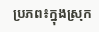ប្រភព៖ក្នុងស្រុក